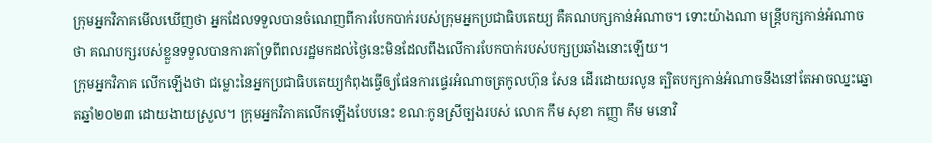ក្រុមអ្នកវិភាគមើលឃើញថា អ្នកដែលទទួលបានចំណេញពីការបែកបាក់របស់ក្រុមអ្នកប្រជាធិបតេយ្យ គឺគណបក្សកាន់អំណាច។ ទោះយ៉ាងណា មន្ត្រីបក្សកាន់អំណាចថា គណបក្សរបស់ខ្លួនទទួលបានការគាំទ្រពីពលរដ្ឋមកដល់ថ្ងៃនេះមិនដែលពឹងលើការបែកបាក់របស់បក្សប្រឆាំងនោះឡើយ។
ក្រុមអ្នកវិភាគ លើកឡើងថា ជម្លោះនៃអ្នកប្រជាធិបតេយ្យកំពុងធ្វើឲ្យផែនការផ្ទេរអំណាចត្រកូលហ៊ុន សែន ដើរដោយរលូន ត្បិតបក្សកាន់អំណាចនឹងនៅតែអាចឈ្នះឆ្នោតឆ្នាំ២០២៣ ដោយងាយស្រួល។ ក្រុមអ្នកវិភាគលើកឡើងបែបនេះ ខណៈកូនស្រីច្បងរបស់ លោក កឹម សុខា កញ្ញា កឹម មនោវិ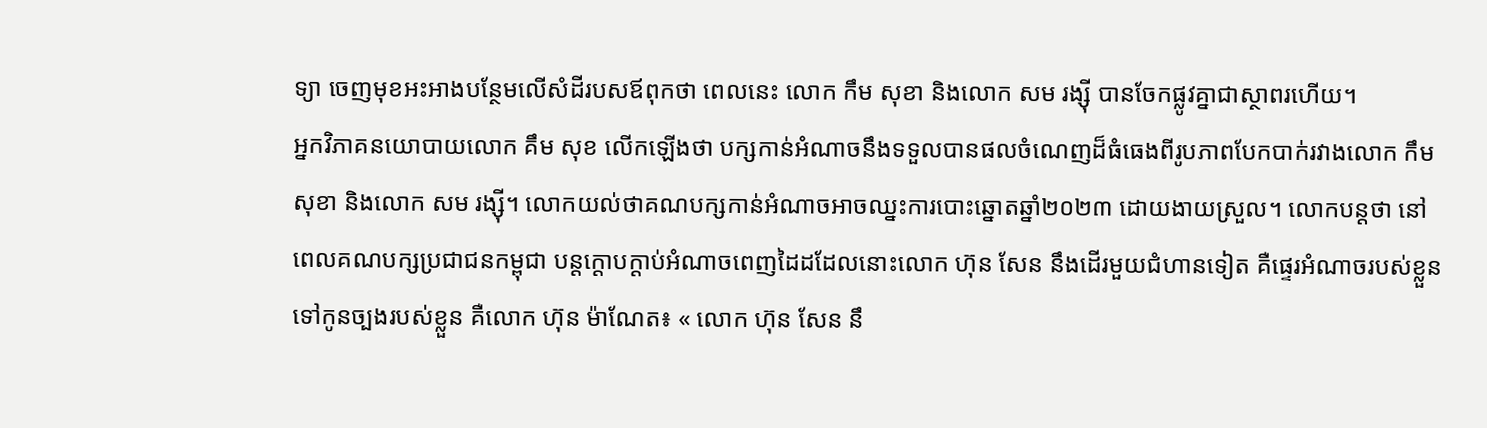ទ្យា ចេញមុខអះអាងបន្ថែមលើសំដីរបសឪពុកថា ពេលនេះ លោក កឹម សុខា និងលោក សម រង្ស៊ី បានចែកផ្លូវគ្នាជាស្ថាពរហើយ។
អ្នកវិភាគនយោបាយលោក គឹម សុខ លើកឡើងថា បក្សកាន់អំណាចនឹងទទួលបានផលចំណេញដ៏ធំធេងពីរូបភាពបែកបាក់រវាងលោក កឹម សុខា និងលោក សម រង្ស៊ី។ លោកយល់ថាគណបក្សកាន់អំណាចអាចឈ្នះការបោះឆ្នោតឆ្នាំ២០២៣ ដោយងាយស្រួល។ លោកបន្តថា នៅពេលគណបក្សប្រជាជនកម្ពុជា បន្តក្ដោបក្ដាប់អំណាចពេញដៃដដែលនោះលោក ហ៊ុន សែន នឹងដើរមួយជំហានទៀត គឺផ្ទេរអំណាចរបស់ខ្លួន ទៅកូនច្បងរបស់ខ្លួន គឺលោក ហ៊ុន ម៉ាណែត៖ « លោក ហ៊ុន សែន នឹ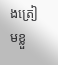ងត្រៀមខ្លួ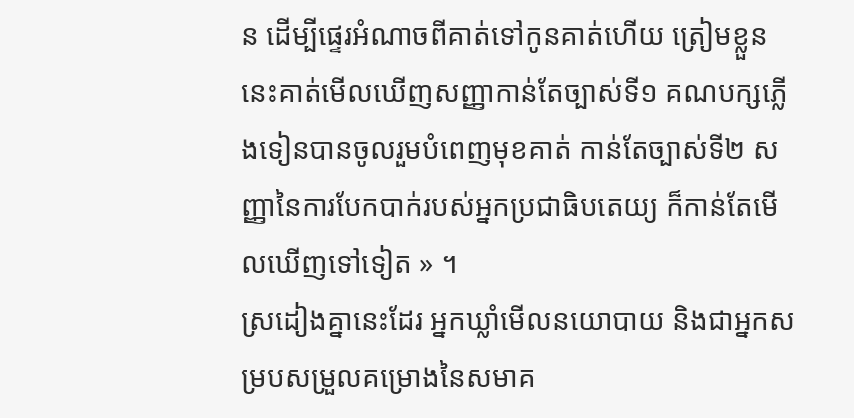ន ដើម្បីផ្ទេរអំណាចពីគាត់ទៅកូនគាត់ហើយ ត្រៀមខ្លួននេះគាត់មើលឃើញសញ្ញាកាន់តែច្បាស់ទី១ គណបក្សភ្លើងទៀនបានចូលរួមបំពេញមុខគាត់ កាន់តែច្បាស់ទី២ សញ្ញានៃការបែកបាក់របស់អ្នកប្រជាធិបតេយ្យ ក៏កាន់តែមើលឃើញទៅទៀត » ។
ស្រដៀងគ្នានេះដែរ អ្នកឃ្លាំមើលនយោបាយ និងជាអ្នកសម្របសម្រួលគម្រោងនៃសមាគ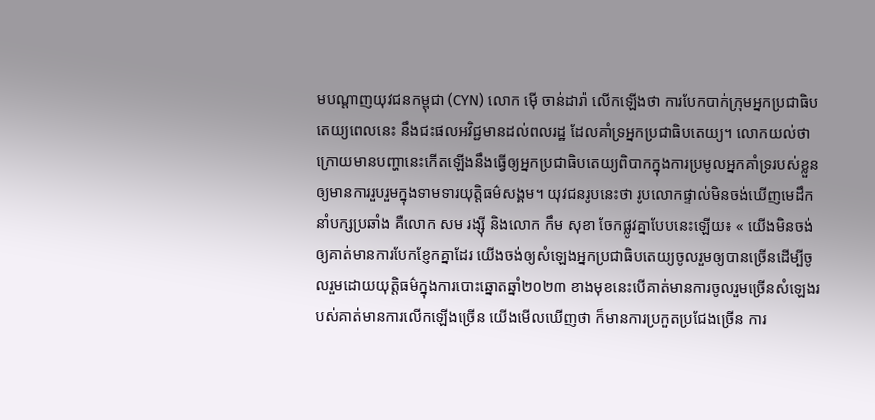មបណ្ដាញយុវជនកម្ពុជា (CYN) លោក ម៉ើ ចាន់ដារ៉ា លើកឡើងថា ការបែកបាក់ក្រុមអ្នកប្រជាធិបតេយ្យពេលនេះ នឹងជះផលអវិជ្ជមានដល់ពលរដ្ឋ ដែលគាំទ្រអ្នកប្រជាធិបតេយ្យ។ លោកយល់ថា ក្រោយមានបញ្ហានេះកើតឡើងនឹងធ្វើឲ្យអ្នកប្រជាធិបតេយ្យពិបាកក្នុងការប្រមូលអ្នកគាំទ្ររបស់ខ្លួនឲ្យមានការរួបរួមក្នុងទាមទារយុត្តិធម៌សង្គម។ យុវជនរូបនេះថា រូបលោកផ្ទាល់មិនចង់ឃើញមេដឹកនាំបក្សប្រឆាំង គឺលោក សម រង្ស៊ី និងលោក កឹម សុខា ចែកផ្លូវគ្នាបែបនេះឡើយ៖ « យើងមិនចង់ឲ្យគាត់មានការបែកខ្ញែកគ្នាដែរ យើងចង់ឲ្យសំឡេងអ្នកប្រជាធិបតេយ្យចូលរួមឲ្យបានច្រើនដើម្បីចូលរួមដោយយុត្តិធម៌ក្នុងការបោះឆ្នោតឆ្នាំ២០២៣ ខាងមុខនេះបើគាត់មានការចូលរួមច្រើនសំឡេងរបស់គាត់មានការលើកឡើងច្រើន យើងមើលឃើញថា ក៏មានការប្រកួតប្រជែងច្រើន ការ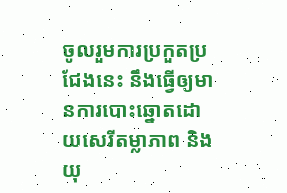ចូលរួមការប្រកួតប្រជែងនេះ នឹងធ្វើឲ្យមានការបោះឆ្នោតដោយសេរីតម្លាភាព និងយុ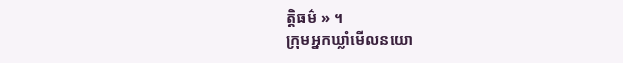ត្តិធម៌ » ។
ក្រុមអ្នកឃ្លាំមើលនយោ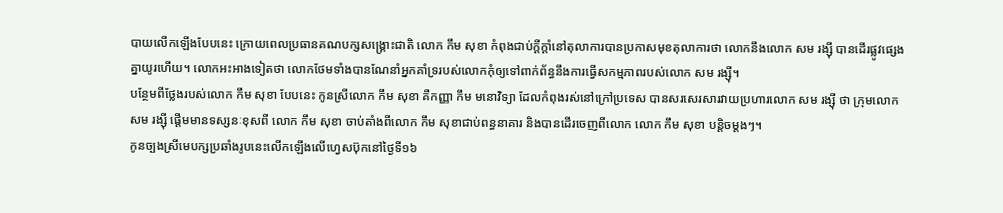បាយលើកឡើងបែបនេះ ក្រោយពេលប្រធានគណបក្សសង្គ្រោះជាតិ លោក កឹម សុខា កំពុងជាប់ក្ដីក្ដាំនៅតុលាការបានប្រកាសមុខតុលាការថា លោកនឹងលោក សម រង្ស៊ី បានដើរផ្លូវផ្សេងគ្នាយូរហើយ។ លោកអះអាងទៀតថា លោកថែមទាំងបានណែនាំអ្នកគាំទ្ររបស់លោកកុំឲ្យទៅពាក់ព័ន្ធនឹងការធ្វើសកម្មភាពរបស់លោក សម រង្ស៊ី។
បន្ថែមពីថ្លែងរបស់លោក កឹម សុខា បែបនេះ កូនស្រីលោក កឹម សុខា គឺកញ្ញា កឹម មនោវិទ្យា ដែលកំពុងរស់នៅក្រៅប្រទេស បានសរសេរសារវាយប្រហារលោក សម រង្ស៊ី ថា ក្រុមលោក សម រង្ស៊ី ផ្ដើមមានទស្សនៈខុសពី លោក កឹម សុខា ចាប់តាំងពីលោក កឹម សុខាជាប់ពន្ធនាគារ និងបានដើរចេញពីលោក លោក កឹម សុខា បន្តិចម្ដងៗ។
កូនច្បងស្រីមេបក្សប្រឆាំងរូបនេះលើកឡើងលើហ្វេសប៊ុកនៅថ្ងៃទី១៦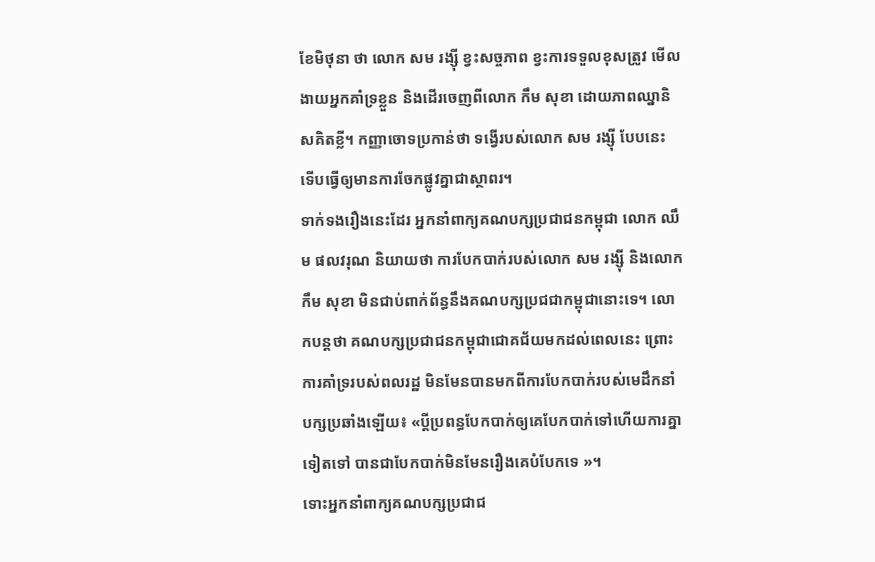ខែមិថុនា ថា លោក សម រង្ស៊ី ខ្វះសច្ចភាព ខ្វះការទទួលខុសត្រូវ មើលងាយអ្នកគាំទ្រខ្លួន និងដើរចេញពីលោក កឹម សុខា ដោយភាពឈ្នានិសគិតខ្លី។ កញ្ញាចោទប្រកាន់ថា ទង្វើរបស់លោក សម រង្ស៊ី បែបនេះ ទើបធ្វើឲ្យមានការចែកផ្លូវគ្នាជាស្ថាពរ។
ទាក់ទងរឿងនេះដែរ អ្នកនាំពាក្យគណបក្សប្រជាជនកម្ពុជា លោក ឈឹម ផលវរុណ និយាយថា ការបែកបាក់របស់លោក សម រង្ស៊ី និងលោក កឹម សុខា មិនជាប់ពាក់ព័ន្ធនឹងគណបក្សប្រជជាកម្ពុជានោះទេ។ លោកបន្តថា គណបក្សប្រជាជនកម្ពុជាជោគជ័យមកដល់ពេលនេះ ព្រោះការគាំទ្ររបស់ពលរដ្ឋ មិនមែនបានមកពីការបែកបាក់របស់មេដឹកនាំបក្សប្រឆាំងឡើយ៖ «ប្ដីប្រពន្ធបែកបាក់ឲ្យគេបែកបាក់ទៅហើយការគ្នាទៀតទៅ បានជាបែកបាក់មិនមែនរឿងគេបំបែកទេ »។
ទោះអ្នកនាំពាក្យគណបក្សប្រជាជ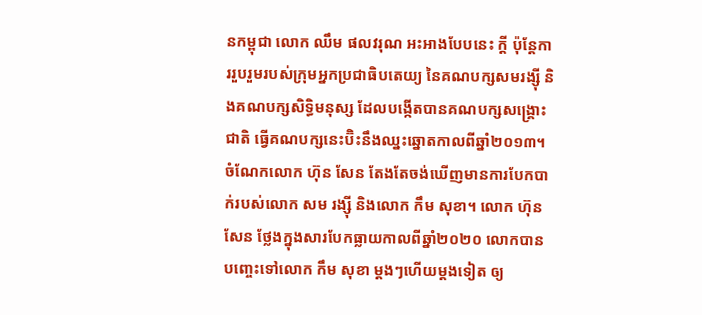នកម្ពុជា លោក ឈឹម ផលវរុណ អះអាងបែបនេះ ក្ដី ប៉ុន្តែការរួបរួមរបស់ក្រុមអ្នកប្រជាធិបតេយ្យ នៃគណបក្សសមរង្ស៊ី និងគណបក្សសិទ្ធិមនុស្ស ដែលបង្កើតបានគណបក្សសង្គ្រោះជាតិ ធ្វើគណបក្សនេះប៊ិះនឹងឈ្នះឆ្នោតកាលពីឆ្នាំ២០១៣។ ចំណែកលោក ហ៊ុន សែន តែងតែចង់ឃើញមានការបែកបាក់របស់លោក សម រង្ស៊ី និងលោក កឹម សុខា។ លោក ហ៊ុន សែន ថ្លែងក្នុងសារបែកធ្លាយកាលពីឆ្នាំ២០២០ លោកបានបញ្ចេះទៅលោក កឹម សុខា ម្ដងៗហើយម្ដងទៀត ឲ្យ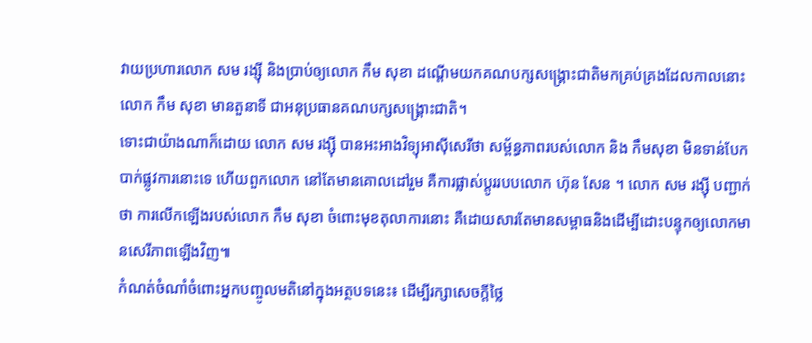វាយប្រហារលោក សម រង្ស៊ី និងប្រាប់ឲ្យលោក កឹម សុខា ដណ្ដើមយកគណបក្សសង្គ្រោះជាតិមកគ្រប់គ្រងដែលកាលនោះលោក កឹម សុខា មានតួនាទី ជាអនុប្រធានគណបក្សសង្គ្រោះជាតិ។
ទោះជាយ៉ាងណាក៏ដោយ លោក សម រង្ស៊ី បានអះអាងវិទ្យុអាស៊ីសេរីថា សម្ព័ន្ធភាពរបស់លោក និង កឹមសុខា មិនទាន់បែកបាក់ផ្លូវការនោះទេ ហើយពួកលោក នៅតែមានគោលដៅរួម គឺការផ្លាស់ប្តូររបបលោក ហ៊ុន សែន ។ លោក សម រង្ស៊ី បញ្ជាក់ថា ការលើកឡើងរបស់លោក កឹម សុខា ចំពោះមុខតុលាការនោះ គឺដោយសារតែមានសម្ពាធនិងដើម្បីដោះបន្ទុកឲ្យលោកមានសេរីភាពឡើងវិញ៕
កំណត់ចំណាំចំពោះអ្នកបញ្ចូលមតិនៅក្នុងអត្ថបទនេះ៖ ដើម្បីរក្សាសេចក្ដីថ្លៃ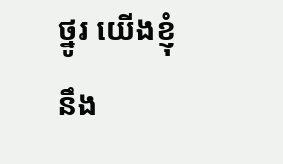ថ្នូរ យើងខ្ញុំនឹង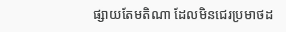ផ្សាយតែមតិណា ដែលមិនជេរប្រមាថដ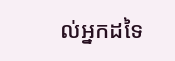ល់អ្នកដទៃ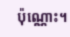ប៉ុណ្ណោះ។